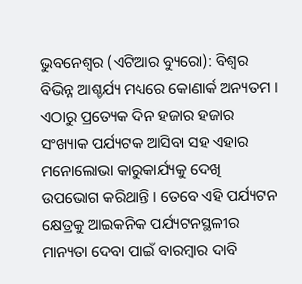ଭୁବନେଶ୍ୱର (ଏଟିଆର ବ୍ୟୁରୋ): ବିଶ୍ୱର ବିଭିନ୍ନ ଆଶ୍ଚର୍ଯ୍ୟ ମଧ୍ୟରେ କୋଣାର୍କ ଅନ୍ୟତମ । ଏଠାରୁ ପ୍ରତ୍ୟେକ ଦିନ ହଜାର ହଜାର ସଂଖ୍ୟାକ ପର୍ଯ୍ୟଟକ ଆସିବା ସହ ଏହାର ମନୋଲୋଭା କାରୁକାର୍ଯ୍ୟକୁ ଦେଖି ଉପଭୋଗ କରିଥାନ୍ତି । ତେବେ ଏହି ପର୍ଯ୍ୟଟନ କ୍ଷେତ୍ରକୁ ଆଇକନିକ ପର୍ଯ୍ୟଟନସ୍ଥଳୀର ମାନ୍ୟତା ଦେବା ପାଇଁ ବାରମ୍ବାର ଦାବି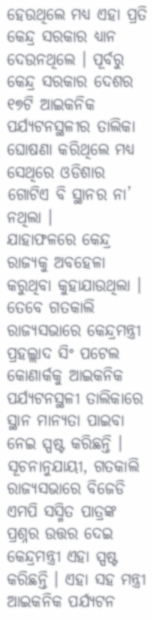ହେଉଥିଲେ ମଧ୍ୟ ଏହା ପ୍ରତି କେନ୍ଦ୍ର ସରକାର ଧ୍ୟାନ ଦେଉନଥିଲେ । ପୂର୍ବରୁ କେନ୍ଦ୍ର ସରକାର ଦେଶର ୧୭ଟି ଆଇକନିକ ପର୍ଯ୍ୟଟନସ୍ଥଳୀର ତାଲିକା ଘୋଷଣା କରିଥିଲେ ମଧ୍ୟ ସେଥିରେ ଓଡିଶାର ଗୋଟିଏ ବି ସ୍ଥାନର ନା’ ନଥିଲା ।
ଯାହାଫଳରେ କେନ୍ଦ୍ର ରାଜ୍ୟକୁ ଅବହେଳା କରୁଥିବା କୁହାଯାଉଥିଲା । ତେବେ ଗତକାଲି ରାଜ୍ୟସଭାରେ କେନ୍ଦ୍ରମନ୍ତ୍ରୀ ପ୍ରହଲ୍ଲାଦ ସିଂ ପଟେଲ କୋଣାର୍କକୁ ଆଇକନିକ ପର୍ଯ୍ୟଟନସ୍ଥଳୀ ତାଲିକାରେ ସ୍ଥାନ ମାନ୍ୟତା ପାଇବା ନେଇ ସ୍ପଷ୍ଟ କରିଛନ୍ତି । ସୂଚନାନୁଯାୟୀ, ଗତକାଲି ରାଜ୍ୟସଭାରେ ବିଜେଡି ଏମପି ସସ୍ମିତ ପାତ୍ରଙ୍କ ପ୍ରଶ୍ନର ଉତ୍ତର ଦେଇ କେନ୍ଦ୍ରମନ୍ତ୍ରୀ ଏହା ସ୍ପଷ୍ଟ କରିଛନ୍ତି । ଏହା ସହ ମନ୍ତ୍ରୀ ଆଇକନିକ ପର୍ଯ୍ୟଟନ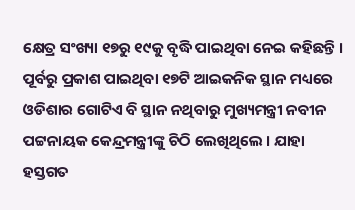କ୍ଷେତ୍ର ସଂଖ୍ୟା ୧୭ରୁ ୧୯କୁ ବୃଦ୍ଧି ପାଇଥିବା ନେଇ କହିଛନ୍ତି । ପୂର୍ବରୁ ପ୍ରକାଶ ପାଇଥିବା ୧୭ଟି ଆଇକନିକ ସ୍ଥାନ ମଧ୍ୟରେ ଓଡିଶାର ଗୋଟିଏ ବି ସ୍ଥାନ ନଥିବାରୁ ମୁଖ୍ୟମନ୍ତ୍ରୀ ନବୀନ ପଟ୍ଟନାୟକ କେନ୍ଦ୍ରମନ୍ତ୍ରୀଙ୍କୁ ଚିଠି ଲେଖିଥିଲେ । ଯାହା ହସ୍ତଗତ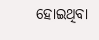ହୋଇଥିବା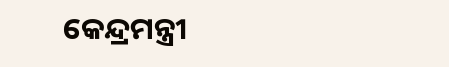କେନ୍ଦ୍ରମନ୍ତ୍ରୀ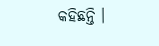କହିଛନ୍ତି ।